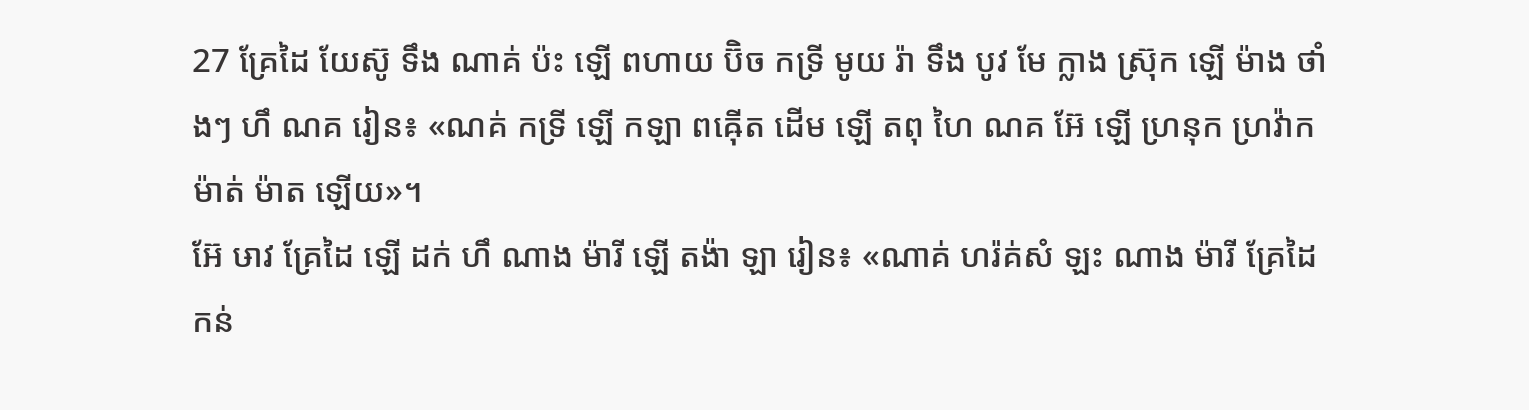27 គ្រែដៃ យែស៊ូ ទឹង ណាគ់ ប៉ះ ឡើ ពហាយ ប៊ិច កទ្រី មូយ រ៉ា ទឹង បូវ មែ ក្លាង ស្រ៊ុក ឡើ ម៉ាង ថាំងៗ ហឹ ណគ រៀន៖ «ណគ់ កទ្រី ឡើ កឡា ពឝ៉ើត ដើម ឡើ តពុ ហៃ ណគ អ៊ែ ឡើ ហ្រនុក ហ្រវ៉ាក ម៉ាត់ ម៉ាត ឡើយ»។
អ៊ែ ឞាវ គ្រែដៃ ឡើ ដក់ ហឹ ណាង ម៉ារី ឡើ តង៉ា ឡា រៀន៖ «ណាគ់ ហរ៉គ់សំ ឡះ ណាង ម៉ារី គ្រែដៃ កន់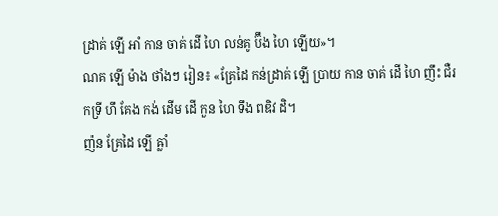ដ្រាគ់ ឡើ អាំ កាន ចាគ់ ដើ ហៃ លន់គូ ប៊ឹង ហៃ ឡើយ»។
ណគ ឡើ ម៉ាង ថាំងៗ រៀន៖ «គ្រែដៃ កន់ដ្រាគ់ ឡើ ប្រាយ កាន ចាគ់ ដើ ហៃ ញឹះ ជឺរ កទ្រី ហឹ គែង កង់ ដើម ដើ កួន ហៃ ទឹង ពឌិវ ដិ។
ញ៉ន គ្រែដៃ ឡើ ឝ្លាំ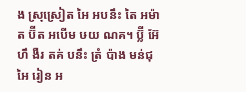ង ស្រុស្រៀត អៃ អបនឹះ តៃ អម៉ាត ប៊ីត អបើម ឞយ ណគ។ ប៊្លី អ៊ែ ហឹ ងឺរ តគ់ បនឹះ ត្រំ ប៉ាង មន់ជុ អៃ រៀន អ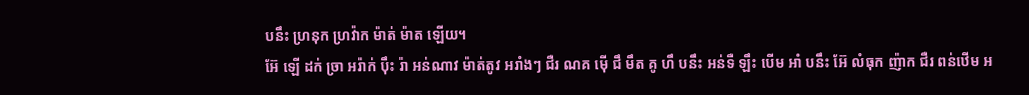បនឹះ ហ្រនុក ហ្រវ៉ាក ម៉ាត់ ម៉ាត ឡើយ។
អ៊ែ ឡើ ដក់ ច្រា អរ៉ាក់ ប៉ឹះ រ៉ា អន់ណាវ ម៉ាត់តូវ អរាំងៗ ជឺរ ណគ ម៉ើ ជឹ មឹត គូ ហឹ បនឹះ អន់ទឺ ឡឹះ បើម អាំ បនឹះ អ៊ែ លំធុក ញ៉ាក ជឺរ ពន់ឋើម អ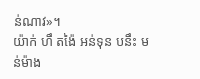ន់ណាវ»។
យ៉ាក់ ហឹ តង៉ៃ អន់ទុន បនឹះ មន់ម៉ាង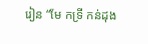រៀន “មែ កទ្រី កន់ដុង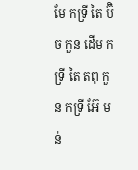មែ កទ្រី តៃ ប៊ិច កួន ដើម កទ្រី តៃ តពុ កួន កទ្រី អ៊ែ មន់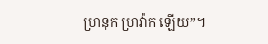ហ្រនុក ហ្រវ៉ាក ឡើយ”។